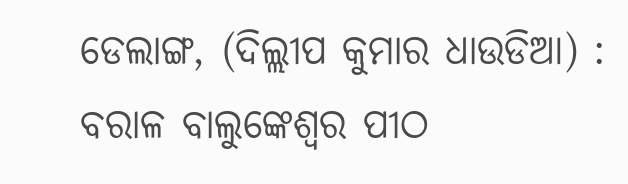ଡେଲାଙ୍ଗ, (ଦିଲ୍ଲୀପ କୁମାର ଧାଉଡିଆ) : ବରାଳ ବାଲୁଙ୍କେଶ୍ୱର ପୀଠ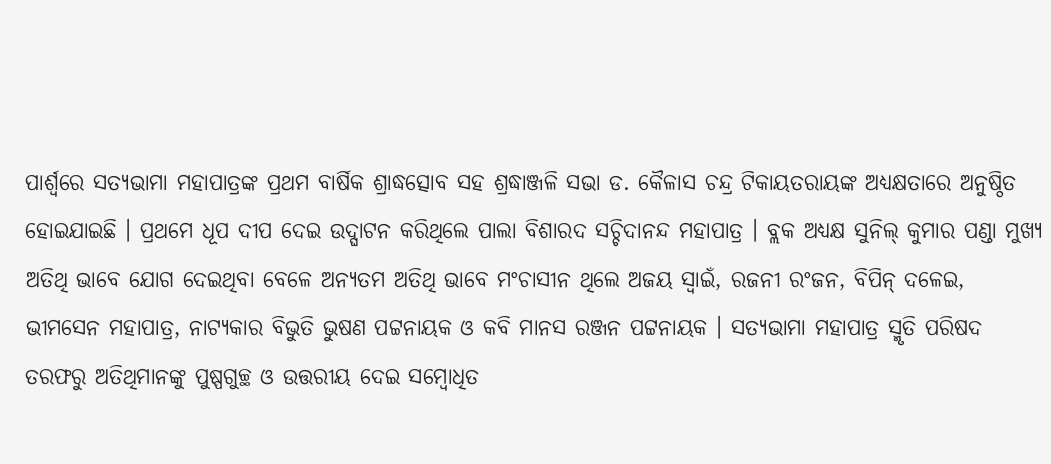ପାର୍ଶ୍ୱରେ ସତ୍ୟଭାମା ମହାପାତ୍ରଙ୍କ ପ୍ରଥମ ବାର୍ଷିକ ଶ୍ରାଦ୍ଧତ୍ସୋବ ସହ ଶ୍ରଦ୍ଧାଞ୍ଜଳି ସଭା ଡ. କୈଳାସ ଚନ୍ଦ୍ର ଟିକାୟତରାୟଙ୍କ ଅଧ୍ୟକ୍ଷତାରେ ଅନୁଷ୍ଠିତ ହୋଇଯାଇଛି । ପ୍ରଥମେ ଧୂପ ଦୀପ ଦେଇ ଉଦ୍ଘାଟନ କରିଥିଲେ ପାଲା ବିଶାରଦ ସଚ୍ଚିଦାନନ୍ଦ ମହାପାତ୍ର । ବ୍ଲକ ଅଧ୍ୟକ୍ଷ ସୁନିଲ୍ କୁମାର ପଣ୍ଡା ମୁଖ୍ୟ ଅତିଥି ଭାବେ ଯୋଗ ଦେଇଥିବା ବେଳେ ଅନ୍ୟତମ ଅତିଥି ଭାବେ ମଂଚାସୀନ ଥିଲେ ଅଜୟ ସ୍ୱାଇଁ, ରଜନୀ ରଂଜନ, ବିପିନ୍ ଦଳେଇ, ଭୀମସେନ ମହାପାତ୍ର, ନାଟ୍ୟକାର ବିଭୁତି ଭୁଷଣ ପଟ୍ଟନାୟକ ଓ କବି ମାନସ ରଞ୍ଜନ ପଟ୍ଟନାୟକ । ସତ୍ୟଭାମା ମହାପାତ୍ର ସ୍ମୃତି ପରିଷଦ ତରଫରୁ ଅତିଥିମାନଙ୍କୁ ପୁଷ୍ପଗୁଚ୍ଛ ଓ ଉତ୍ତରୀୟ ଦେଇ ସମ୍ବୋଧିତ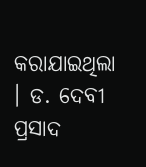କରାଯାଇଥିଲା । ଡ. ଦେବୀ ପ୍ରସାଦ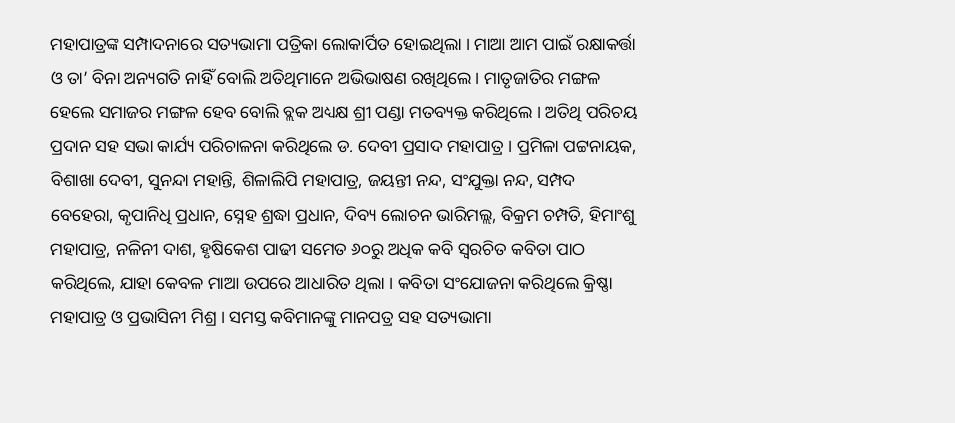ମହାପାତ୍ରଙ୍କ ସମ୍ପାଦନାରେ ସତ୍ୟଭାମା ପତ୍ରିକା ଲୋକାର୍ପିତ ହୋଇଥିଲା । ମାଆ ଆମ ପାଇଁ ରକ୍ଷାକର୍ତ୍ତା ଓ ତା’ ବିନା ଅନ୍ୟଗତି ନାହିଁ ବୋଲି ଅତିଥିମାନେ ଅଭିଭାଷଣ ରଖିଥିଲେ । ମାତୃଜାତିର ମଙ୍ଗଳ ହେଲେ ସମାଜର ମଙ୍ଗଳ ହେବ ବୋଲି ବ୍ଲକ ଅଧ୍ୟକ୍ଷ ଶ୍ରୀ ପଣ୍ଡା ମତବ୍ୟକ୍ତ କରିଥିଲେ । ଅତିଥି ପରିଚୟ ପ୍ରଦାନ ସହ ସଭା କାର୍ଯ୍ୟ ପରିଚାଳନା କରିଥିଲେ ଡ. ଦେବୀ ପ୍ରସାଦ ମହାପାତ୍ର । ପ୍ରମିଳା ପଟ୍ଟନାୟକ, ବିଶାଖା ଦେବୀ, ସୁନନ୍ଦା ମହାନ୍ତି, ଶିଳାଲିପି ମହାପାତ୍ର, ଜୟନ୍ତୀ ନନ୍ଦ, ସଂଯୁକ୍ତା ନନ୍ଦ, ସମ୍ପଦ ବେହେରା, କୃପାନିଧି ପ୍ରଧାନ, ସ୍ନେହ ଶ୍ରଦ୍ଧା ପ୍ରଧାନ, ଦିବ୍ୟ ଲୋଚନ ଭାରିମଲ୍ଲ, ବିକ୍ରମ ଚମ୍ପତି, ହିମାଂଶୁ ମହାପାତ୍ର, ନଳିନୀ ଦାଶ, ହୃଷିକେଶ ପାଢୀ ସମେତ ୬୦ରୁ ଅଧିକ କବି ସ୍ୱରଚିତ କବିତା ପାଠ କରିଥିଲେ, ଯାହା କେବଳ ମାଆ ଉପରେ ଆଧାରିତ ଥିଲା । କବିତା ସଂଯୋଜନା କରିଥିଲେ କ୍ରିଷ୍ଣା ମହାପାତ୍ର ଓ ପ୍ରଭାସିନୀ ମିଶ୍ର । ସମସ୍ତ କବିମାନଙ୍କୁ ମାନପତ୍ର ସହ ସତ୍ୟଭାମା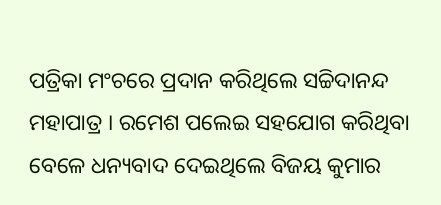ପତ୍ରିକା ମଂଚରେ ପ୍ରଦାନ କରିଥିଲେ ସଚ୍ଚିଦାନନ୍ଦ ମହାପାତ୍ର । ରମେଶ ପଲେଇ ସହଯୋଗ କରିଥିବା ବେଳେ ଧନ୍ୟବାଦ ଦେଇଥିଲେ ବିଜୟ କୁମାର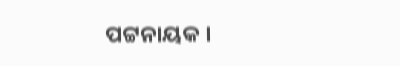ପଟ୍ଟନାୟକ ।